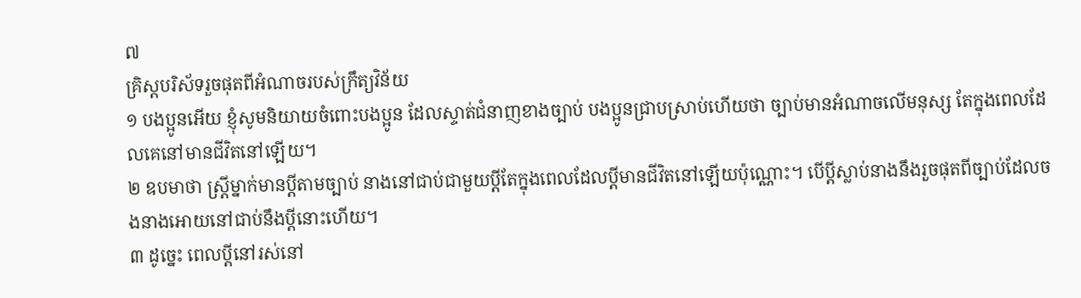៧
គ្រិស្ដបរិស័ទរួចផុតពីអំណាចរបស់ក្រឹត្យវិន័យ
១ បងប្អូនអើយ ខ្ញុំសូមនិយាយចំពោះបងប្អូន ដែលស្ទាត់ជំនាញខាងច្បាប់ បងប្អូនជ្រាបស្រាប់ហើយថា ច្បាប់មានអំណាចលើមនុស្ស តែក្នុងពេលដែលគេនៅមានជីវិតនៅឡើយ។
២ ឧបមាថា ស្ត្រីម្នាក់មានប្ដីតាមច្បាប់ នាងនៅជាប់ជាមួយប្ដីតែក្នុងពេលដែលប្ដីមានជីវិតនៅឡើយប៉ុណ្ណោះ។ បើប្ដីស្លាប់នាងនឹងរួចផុតពីច្បាប់ដែលចងនាងអោយនៅជាប់នឹងប្ដីនោះហើយ។
៣ ដូច្នេះ ពេលប្ដីនៅរស់នៅ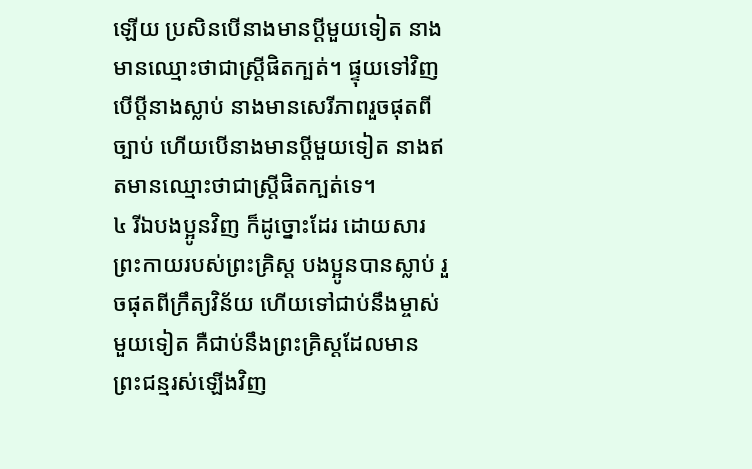ឡើយ ប្រសិនបើនាងមានប្ដីមួយទៀត នាងមានឈ្មោះថាជាស្ត្រីផិតក្បត់។ ផ្ទុយទៅវិញ បើប្ដីនាងស្លាប់ នាងមានសេរីភាពរួចផុតពីច្បាប់ ហើយបើនាងមានប្ដីមួយទៀត នាងឥតមានឈ្មោះថាជាស្ត្រីផិតក្បត់ទេ។
៤ រីឯបងប្អូនវិញ ក៏ដូច្នោះដែរ ដោយសារព្រះកាយរបស់ព្រះគ្រិស្ដ បងប្អូនបានស្លាប់ រួចផុតពីក្រឹត្យវិន័យ ហើយទៅជាប់នឹងម្ចាស់មួយទៀត គឺជាប់នឹងព្រះគ្រិស្ដដែលមានព្រះជន្មរស់ឡើងវិញ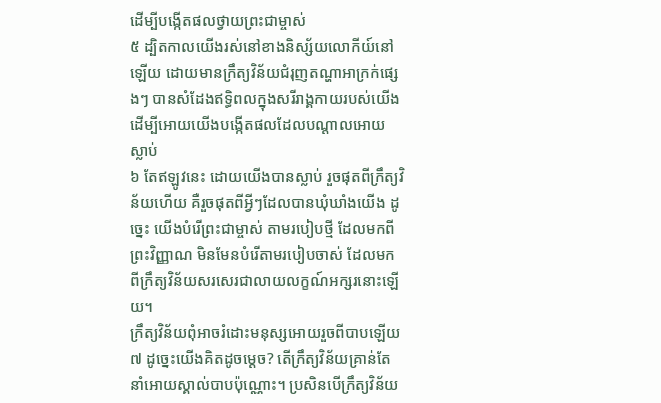ដើម្បីបង្កើតផលថ្វាយព្រះជាម្ចាស់
៥ ដ្បិតកាលយើងរស់នៅខាងនិស្ស័យលោកីយ៍នៅឡើយ ដោយមានក្រឹត្យវិន័យជំរុញតណ្ហាអាក្រក់ផ្សេងៗ បានសំដែងឥទ្ធិពលក្នុងសរីរាង្គកាយរបស់យើង ដើម្បីអោយយើងបង្កើតផលដែលបណ្ដាលអោយស្លាប់
៦ តែឥឡូវនេះ ដោយយើងបានស្លាប់ រួចផុតពីក្រឹត្យវិន័យហើយ គឺរួចផុតពីអ្វីៗដែលបានឃុំឃាំងយើង ដូច្នេះ យើងបំរើព្រះជាម្ចាស់ តាមរបៀបថ្មី ដែលមកពីព្រះវិញ្ញាណ មិនមែនបំរើតាមរបៀបចាស់ ដែលមកពីក្រឹត្យវិន័យសរសេរជាលាយលក្ខណ៍អក្សរនោះឡើយ។
ក្រឹត្យវិន័យពុំអាចរំដោះមនុស្សអោយរួចពីបាបឡើយ
៧ ដូច្នេះយើងគិតដូចម្ដេច? តើក្រឹត្យវិន័យគ្រាន់តែនាំអោយស្គាល់បាបប៉ុណ្ណោះ។ ប្រសិនបើក្រឹត្យវិន័យ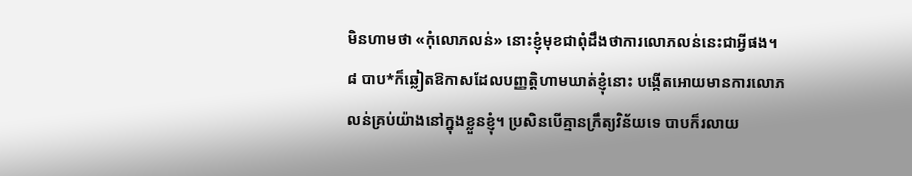មិនហាមថា «កុំលោភលន់» នោះខ្ញុំមុខជាពុំដឹងថាការលោភលន់នេះជាអ្វីផង។
៨ បាប*ក៏ឆ្លៀតឱកាសដែលបញ្ញត្តិហាមឃាត់ខ្ញុំនោះ បង្កើតអោយមានការលោភលន់គ្រប់យ៉ាងនៅក្នុងខ្លួនខ្ញុំ។ ប្រសិនបើគ្មានក្រឹត្យវិន័យទេ បាបក៏រលាយ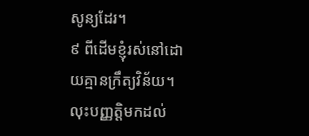សូន្យដែរ។
៩ ពីដើមខ្ញុំរស់នៅដោយគ្មានក្រឹត្យវិន័យ។ លុះបញ្ញត្តិមកដល់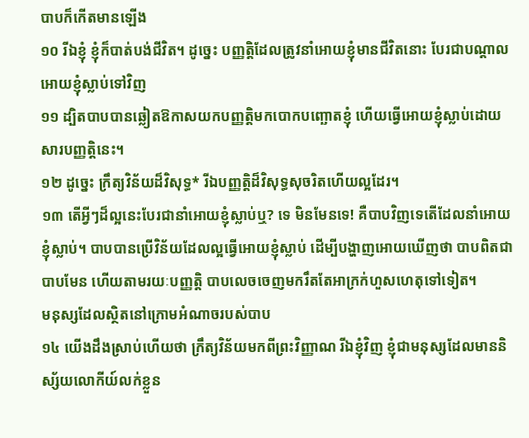បាបក៏កើតមានឡើង
១០ រីឯខ្ញុំ ខ្ញុំក៏បាត់បង់ជីវិត។ ដូច្នេះ បញ្ញត្តិដែលត្រូវនាំអោយខ្ញុំមានជីវិតនោះ បែរជាបណ្ដាលអោយខ្ញុំស្លាប់ទៅវិញ
១១ ដ្បិតបាបបានឆ្លៀតឱកាសយកបញ្ញត្តិមកបោកបញ្ឆោតខ្ញុំ ហើយធ្វើអោយខ្ញុំស្លាប់ដោយសារបញ្ញត្តិនេះ។
១២ ដូច្នេះ ក្រឹត្យវិន័យដ៏វិសុទ្ធ* រីឯបញ្ញត្តិដ៏វិសុទ្ធសុចរិតហើយល្អដែរ។
១៣ តើអ្វីៗដ៏ល្អនេះបែរជានាំអោយខ្ញុំស្លាប់ឬ? ទេ មិនមែនទេ! គឺបាបវិញទេតើដែលនាំអោយខ្ញុំស្លាប់។ បាបបានប្រើវិន័យដែលល្អធ្វើអោយខ្ញុំស្លាប់ ដើម្បីបង្ហាញអោយឃើញថា បាបពិតជាបាបមែន ហើយតាមរយៈបញ្ញត្តិ បាបលេចចេញមករឹតតែអាក្រក់ហួសហេតុទៅទៀត។
មនុស្សដែលស្ថិតនៅក្រោមអំណាចរបស់បាប
១៤ យើងដឹងស្រាប់ហើយថា ក្រឹត្យវិន័យមកពីព្រះវិញ្ញាណ រីឯខ្ញុំវិញ ខ្ញុំជាមនុស្សដែលមាននិស្ស័យលោកីយ៍លក់ខ្លួន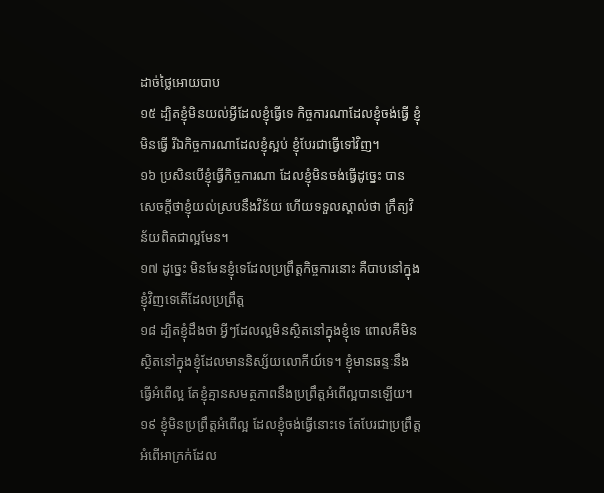ដាច់ថ្លៃអោយបាប
១៥ ដ្បិតខ្ញុំមិនយល់អ្វីដែលខ្ញុំធ្វើទេ កិច្ចការណាដែលខ្ញុំចង់ធ្វើ ខ្ញុំមិនធ្វើ រីឯកិច្ចការណាដែលខ្ញុំស្អប់ ខ្ញុំបែរជាធ្វើទៅវិញ។
១៦ ប្រសិនបើខ្ញុំធ្វើកិច្ចការណា ដែលខ្ញុំមិនចង់ធ្វើដូច្នេះ បានសេចក្ដីថាខ្ញុំយល់ស្របនឹងវិន័យ ហើយទទួលស្គាល់ថា ក្រឹត្យវិន័យពិតជាល្អមែន។
១៧ ដូច្នេះ មិនមែនខ្ញុំទេដែលប្រព្រឹត្តកិច្ចការនោះ គឺបាបនៅក្នុងខ្ញុំវិញទេតើដែលប្រព្រឹត្ត
១៨ ដ្បិតខ្ញុំដឹងថា អ្វីៗដែលល្អមិនស្ថិតនៅក្នុងខ្ញុំទេ ពោលគឺមិនស្ថិតនៅក្នុងខ្ញុំដែលមាននិស្ស័យលោកីយ៍ទេ។ ខ្ញុំមានឆន្ទៈនឹងធ្វើអំពើល្អ តែខ្ញុំគ្មានសមត្ថភាពនឹងប្រព្រឹត្តអំពើល្អបានឡើយ។
១៩ ខ្ញុំមិនប្រព្រឹត្តអំពើល្អ ដែលខ្ញុំចង់ធ្វើនោះទេ តែបែរជាប្រព្រឹត្តអំពើអាក្រក់ដែល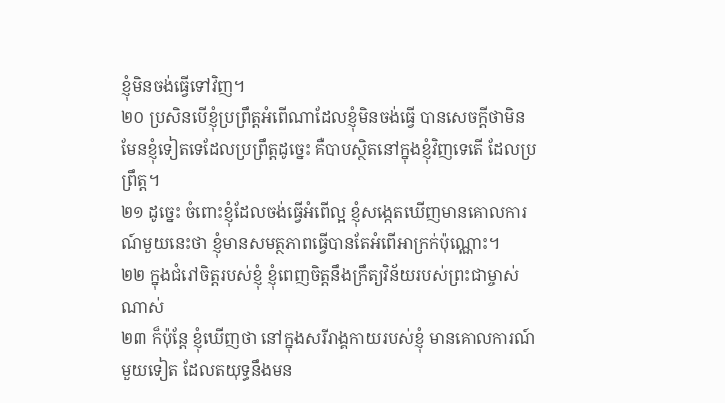ខ្ញុំមិនចង់ធ្វើទៅវិញ។
២០ ប្រសិនបើខ្ញុំប្រព្រឹត្តអំពើណាដែលខ្ញុំមិនចង់ធ្វើ បានសេចក្ដីថាមិនមែនខ្ញុំទៀតទេដែលប្រព្រឹត្តដូច្នេះ គឺបាបស្ថិតនៅក្នុងខ្ញុំវិញទេតើ ដែលប្រព្រឹត្ត។
២១ ដូច្នេះ ចំពោះខ្ញុំដែលចង់ធ្វើអំពើល្អ ខ្ញុំសង្កេតឃើញមានគោលការណ៍មួយនេះថា ខ្ញុំមានសមត្ថភាពធ្វើបានតែអំពើអាក្រក់ប៉ុណ្ណោះ។
២២ ក្នុងជំរៅចិត្តរបស់ខ្ញុំ ខ្ញុំពេញចិត្តនឹងក្រឹត្យវិន័យរបស់ព្រះជាម្ចាស់ណាស់
២៣ ក៏ប៉ុន្តែ ខ្ញុំឃើញថា នៅក្នុងសរីរាង្គកាយរបស់ខ្ញុំ មានគោលការណ៍មួយទៀត ដែលតយុទ្ធនឹងមន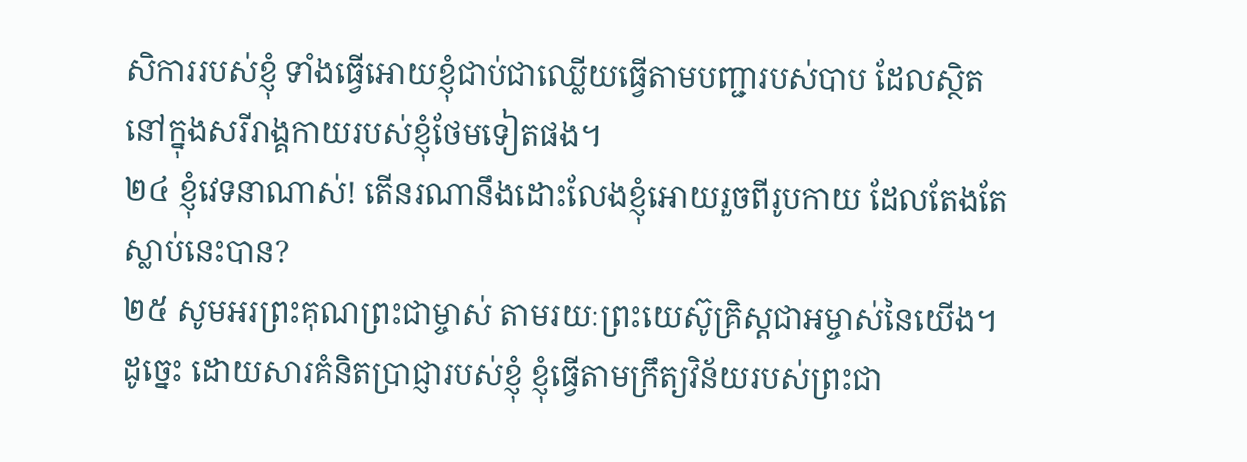សិការរបស់ខ្ញុំ ទាំងធ្វើអោយខ្ញុំជាប់ជាឈ្លើយធ្វើតាមបញ្ជារបស់បាប ដែលស្ថិតនៅក្នុងសរីរាង្គកាយរបស់ខ្ញុំថែមទៀតផង។
២៤ ខ្ញុំវេទនាណាស់! តើនរណានឹងដោះលែងខ្ញុំអោយរួចពីរូបកាយ ដែលតែងតែស្លាប់នេះបាន?
២៥ សូមអរព្រះគុណព្រះជាម្ចាស់ តាមរយៈព្រះយេស៊ូគ្រិស្ដជាអម្ចាស់នៃយើង។
ដូច្នេះ ដោយសារគំនិតប្រាជ្ញារបស់ខ្ញុំ ខ្ញុំធ្វើតាមក្រឹត្យវិន័យរបស់ព្រះជា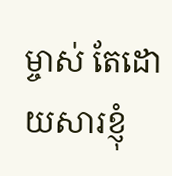ម្ចាស់ តែដោយសារខ្ញុំ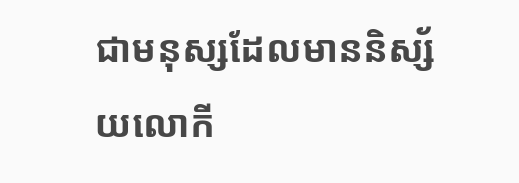ជាមនុស្សដែលមាននិស្ស័យលោកី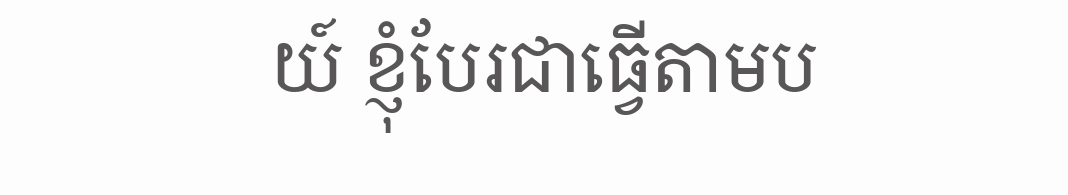យ៍ ខ្ញុំបែរជាធ្វើតាមប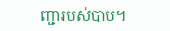ញ្ជារបស់បាប។